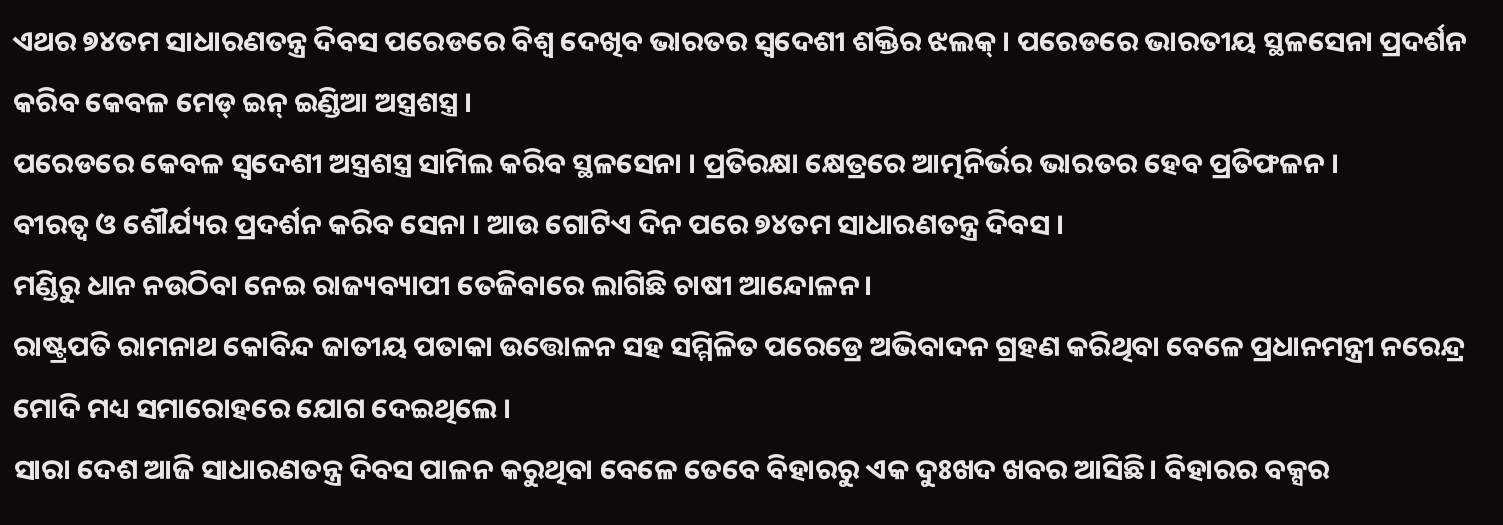ଏଥର ୭୪ତମ ସାଧାରଣତନ୍ତ୍ର ଦିବସ ପରେଡରେ ବିଶ୍ୱ ଦେଖିବ ଭାରତର ସ୍ୱଦେଶୀ ଶକ୍ତିର ଝଲକ୍ । ପରେଡରେ ଭାରତୀୟ ସ୍ଥଳସେନା ପ୍ରଦର୍ଶନ କରିବ କେବଳ ମେଡ୍ ଇନ୍ ଇଣ୍ଡିଆ ଅସ୍ତ୍ରଶସ୍ତ୍ର ।
ପରେଡରେ କେବଳ ସ୍ୱଦେଶୀ ଅସ୍ତ୍ରଶସ୍ତ୍ର ସାମିଲ କରିବ ସ୍ଥଳସେନା । ପ୍ରତିରକ୍ଷା କ୍ଷେତ୍ରରେ ଆତ୍ମନିର୍ଭର ଭାରତର ହେବ ପ୍ରତିଫଳନ ।
ବୀରତ୍ୱ ଓ ଶୌର୍ଯ୍ୟର ପ୍ରଦର୍ଶନ କରିବ ସେନା । ଆଉ ଗୋଟିଏ ଦିନ ପରେ ୭୪ତମ ସାଧାରଣତନ୍ତ୍ର ଦିବସ ।
ମଣ୍ଡିରୁ ଧାନ ନଉଠିବା ନେଇ ରାଜ୍ୟବ୍ୟାପୀ ତେଜିବାରେ ଲାଗିଛି ଚାଷୀ ଆନ୍ଦୋଳନ।
ରାଷ୍ଟ୍ରପତି ରାମନାଥ କୋବିନ୍ଦ ଜାତୀୟ ପତାକା ଉତ୍ତୋଳନ ସହ ସମ୍ମିଳିତ ପରେଡ୍ରେ ଅଭିବାଦନ ଗ୍ରହଣ କରିଥିବା ବେଳେ ପ୍ରଧାନମନ୍ତ୍ରୀ ନରେନ୍ଦ୍ର ମୋଦି ମଧ୍ୟ ସମାରୋହରେ ଯୋଗ ଦେଇଥିଲେ ।
ସାରା ଦେଶ ଆଜି ସାଧାରଣତନ୍ତ୍ର ଦିବସ ପାଳନ କରୁଥିବା ବେଳେ ତେବେ ବିହାରରୁ ଏକ ଦୁଃଖଦ ଖବର ଆସିଛି। ବିହାରର ବକ୍ସର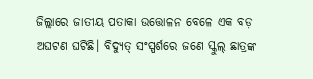ଜିଲ୍ଲାରେ ଜାତୀୟ ପତାକା ଉତ୍ତୋଳନ ବେଳେ ଏକ ବଡ଼ ଅଘଟଣ ଘଟିଛି। ବିଦ୍ୟୁତ୍ ସଂସ୍ପର୍ଶରେ ଜଣେ ସ୍କୁଲ୍ ଛାତ୍ରଙ୍କ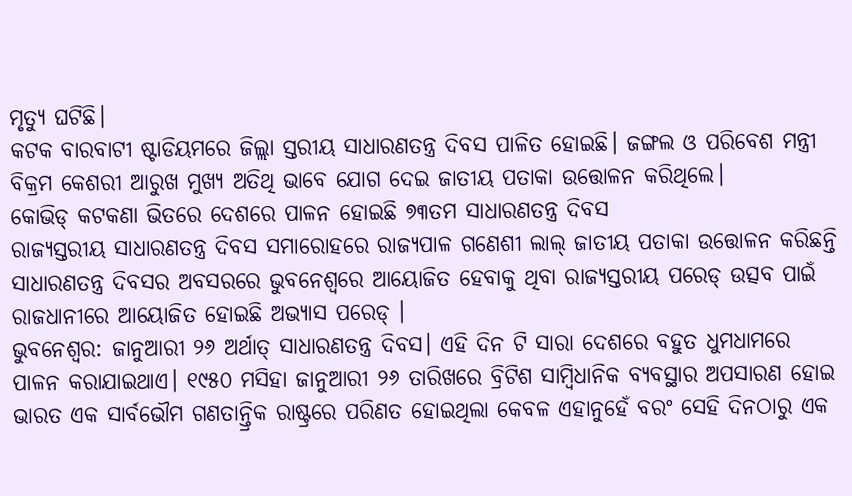ମୃତ୍ୟୁ ଘଟିଛି।
କଟକ ବାରବାଟୀ ଷ୍ଟାଡିୟମରେ ଜିଲ୍ଲା ସ୍ତରୀୟ ସାଧାରଣତନ୍ତ୍ର ଦିବସ ପାଳିତ ହୋଇଛି। ଜଙ୍ଗଲ ଓ ପରିବେଶ ମନ୍ତ୍ରୀ ବିକ୍ରମ କେଶରୀ ଆରୁଖ ମୁଖ୍ୟ ଅତିଥି ଭାବେ ଯୋଗ ଦେଇ ଜାତୀୟ ପତାକା ଉତ୍ତୋଳନ କରିଥିଲେ।
କୋଭିଡ୍ କଟକଣା ଭିତରେ ଦେଶରେ ପାଳନ ହୋଇଛି ୭୩ତମ ସାଧାରଣତନ୍ତ୍ର ଦିବସ
ରାଜ୍ୟସ୍ତରୀୟ ସାଧାରଣତନ୍ତ୍ର ଦିବସ ସମାରୋହରେ ରାଜ୍ୟପାଳ ଗଣେଶୀ ଲାଲ୍ ଜାତୀୟ ପତାକା ଉତ୍ତୋଳନ କରିଛନ୍ତି
ସାଧାରଣତନ୍ତ୍ର ଦିବସର ଅବସରରେ ଭୁବନେଶ୍ୱରେ ଆୟୋଜିତ ହେବାକୁ ଥିବା ରାଜ୍ୟସ୍ତରୀୟ ପରେଡ୍ ଉତ୍ସବ ପାଇଁ ରାଜଧାନୀରେ ଆୟୋଜିତ ହୋଇଛି ଅଭ୍ୟାସ ପରେଡ୍ ।
ଭୁବନେଶ୍ୱର: ଜାନୁଆରୀ ୨୬ ଅର୍ଥାତ୍ ସାଧାରଣତନ୍ତ୍ର ଦିବସ। ଏହି ଦିନ ଟି ସାରା ଦେଶରେ ବହୁତ ଧୁମଧାମରେ ପାଳନ କରାଯାଇଥାଏ। ୧୯୫୦ ମସିହା ଜାନୁଆରୀ ୨୬ ତାରିଖରେ ବ୍ରିଟିଶ ସାମ୍ବିଧାନିକ ବ୍ୟବସ୍ଥାର ଅପସାରଣ ହୋଇ ଭାରତ ଏକ ସାର୍ବଭୌମ ଗଣତାନ୍ତ୍ରିକ ରାଷ୍ଟ୍ରରେ ପରିଣତ ହୋଇଥିଲା କେବଳ ଏହାନୁହେଁ ବରଂ ସେହି ଦିନଠାରୁ ଏକ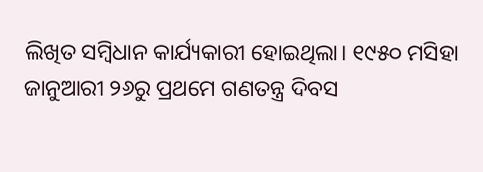ଲିଖିତ ସମ୍ବିଧାନ କାର୍ଯ୍ୟକାରୀ ହୋଇଥିଲା। ୧୯୫୦ ମସିହା ଜାନୁଆରୀ ୨୬ରୁ ପ୍ରଥମେ ଗଣତନ୍ତ୍ର ଦିବସ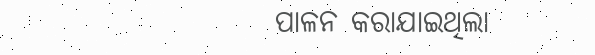ପାଳନ କରାଯାଇଥିଲା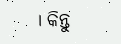। କିନ୍ତୁ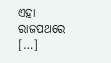ଏହା ରାଜପଥରେ […]